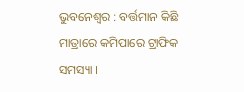ଭୁବନେଶ୍ୱର : ବର୍ତ୍ତମାନ କିଛି ମାତ୍ରାରେ କମିପାରେ ଟ୍ରାଫିକ ସମସ୍ୟା ।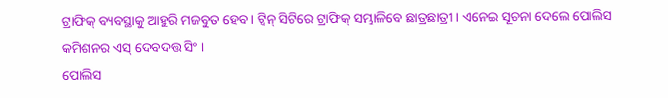ଟ୍ରାଫିକ୍ ବ୍ୟବସ୍ଥାକୁ ଆହୁରି ମଜବୁତ ହେବ। ଟ୍ୱିନ୍ ସିଟିରେ ଟ୍ରାଫିକ୍ ସମ୍ଭାଳିବେ ଛାତ୍ରଛାତ୍ରୀ । ଏନେଇ ସୂଚନା ଦେଲେ ପୋଲିସ କମିଶନର ଏସ୍ ଦେବଦତ୍ତ ସିଂ ।
ପୋଲିସ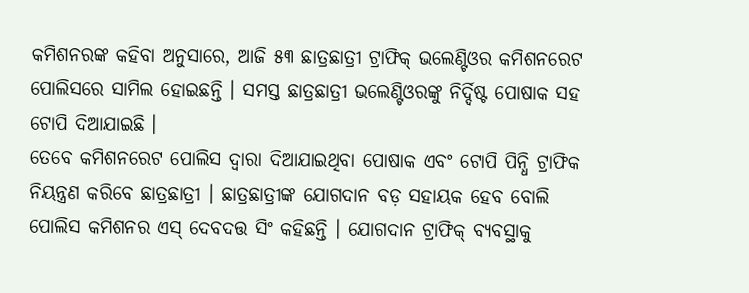କମିଶନରଙ୍କ କହିବା ଅନୁସାରେ, ଆଜି ୫୩ ଛାତ୍ରଛାତ୍ରୀ ଟ୍ରାଫିକ୍ ଭଲେଣ୍ଟିଓର କମିଶନରେଟ ପୋଲିସରେ ସାମିଲ ହୋଇଛନ୍ତି । ସମସ୍ତ ଛାତ୍ରଛାତ୍ରୀ ଭଲେଣ୍ଟିଓରଙ୍କୁ ନିର୍ଦ୍ଦିଷ୍ଟ ପୋଷାକ ସହ ଟୋପି ଦିଆଯାଇଛି ।
ତେବେ କମିଶନରେଟ ପୋଲିସ ଦ୍ବାରା ଦିଆଯାଇଥିବା ପୋଷାକ ଏବଂ ଟୋପି ପିନ୍ଧି ଟ୍ରାଫିକ ନିୟନ୍ତ୍ରଣ କରିବେ ଛାତ୍ରଛାତ୍ରୀ । ଛାତ୍ରଛାତ୍ରୀଙ୍କ ଯୋଗଦାନ ବଡ଼ ସହାୟକ ହେବ ବୋଲି ପୋଲିସ କମିଶନର ଏସ୍ ଦେବଦତ୍ତ ସିଂ କହିଛନ୍ତି । ଯୋଗଦାନ ଟ୍ରାଫିକ୍ ବ୍ୟବସ୍ଥାକୁ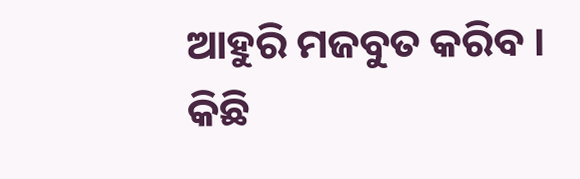ଆହୁରି ମଜବୁତ କରିବ । କିଛି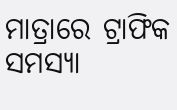ମାତ୍ରାରେ ଟ୍ରାଫିକ ସମସ୍ୟା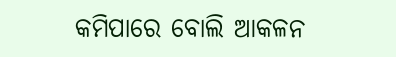କମିପାରେ ବୋଲି ଆକଳନ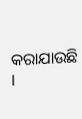କରାଯାଉଛି ।